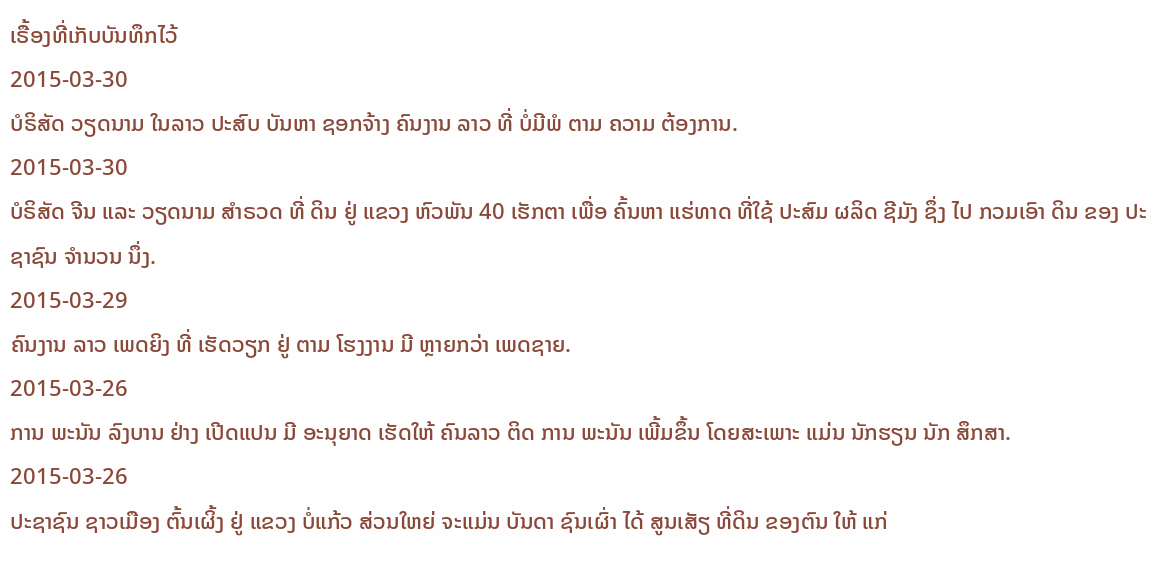ເຣື້ອງທີ່ເກັບບັນທຶກໄວ້
2015-03-30
ບໍຣິສັດ ວຽດນາມ ໃນລາວ ປະສົບ ບັນຫາ ຊອກຈ້າງ ຄົນງານ ລາວ ທີ່ ບໍ່ມີພໍ ຕາມ ຄວາມ ຕ້ອງການ.
2015-03-30
ບໍຣິສັດ ຈີນ ແລະ ວຽດນາມ ສໍາຣວດ ທີ່ ດິນ ຢູ່ ແຂວງ ຫົວພັນ 40 ເຮັກຕາ ເພື່ອ ຄົ້ນຫາ ແຮ່ທາດ ທີ່ໃຊ້ ປະສົມ ຜລິດ ຊີມັງ ຊຶ່ງ ໄປ ກວມເອົາ ດິນ ຂອງ ປະຊາຊົນ ຈໍານວນ ນຶ່ງ.
2015-03-29
ຄົນງານ ລາວ ເພດຍິງ ທີ່ ເຮັດວຽກ ຢູ່ ຕາມ ໂຮງງານ ມີ ຫຼາຍກວ່າ ເພດຊາຍ.
2015-03-26
ການ ພະນັນ ລົງບານ ຢ່າງ ເປີດແປນ ມີ ອະນຸຍາດ ເຮັດໃຫ້ ຄົນລາວ ຕິດ ການ ພະນັນ ເພີ້ມຂຶ້ນ ໂດຍສະເພາະ ແມ່ນ ນັກຮຽນ ນັກ ສຶກສາ.
2015-03-26
ປະຊາຊົນ ຊາວເມືອງ ຕົ້ນເຜິ້ງ ຢູ່ ແຂວງ ບໍ່ແກ້ວ ສ່ວນໃຫຍ່ ຈະແມ່ນ ບັນດາ ຊົນເຜົ່າ ໄດ້ ສູນເສັຽ ທີ່ດິນ ຂອງຕົນ ໃຫ້ ແກ່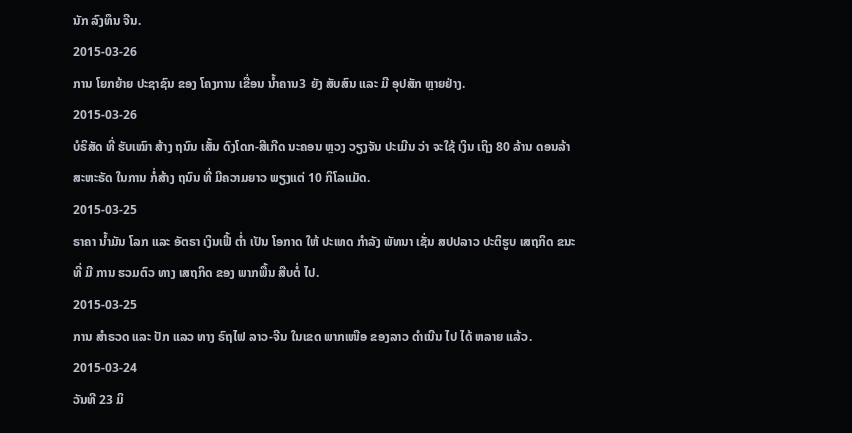ນັກ ລົງທຶນ ຈີນ.
2015-03-26
ການ ໂຍກຍ້າຍ ປະຊາຊົນ ຂອງ ໂຄງການ ເຂື່ອນ ນໍ້າຄານ3 ຍັງ ສັບສົນ ແລະ ມີ ອຸປສັກ ຫຼາຍຢ່າງ.
2015-03-26
ບໍຣິສັດ ທີ່ ຮັບເໝົາ ສ້າງ ຖນົນ ເສັ້ນ ດົງໂດກ-ສີເກີດ ນະຄອນ ຫຼວງ ວຽງຈັນ ປະເມີນ ວ່າ ຈະໃຊ້ ເງິນ ເຖິງ 80 ລ້ານ ດອນລ້າ ສະຫະຣັດ ໃນການ ກໍ່ສ້າງ ຖນົນ ທີ່ ມີຄວາມຍາວ ພຽງແຕ່ 10 ກິໂລແມັດ.
2015-03-25
ຣາຄາ ນໍ້າມັນ ໂລກ ແລະ ອັຕຣາ ເງິນເຟີ້ ຕໍ່າ ເປັນ ໂອກາດ ໃຫ້ ປະເທດ ກໍາລັງ ພັທນາ ເຊັ່ນ ສປປລາວ ປະຕິຮູບ ເສຖກິດ ຂນະທີ່ ມີ ການ ຮວມຕົວ ທາງ ເສຖກິດ ຂອງ ພາກພື້ນ ສືບຕໍ່ ໄປ.
2015-03-25
ການ ສໍາຣວດ ແລະ ປັກ ແລວ ທາງ ຣົຖໄຟ ລາວ-ຈີນ ໃນເຂດ ພາກເໜືອ ຂອງລາວ ດໍາເນີນ ໄປ ໄດ້ ຫລາຍ ແລ້ວ.
2015-03-24
ວັນທີ 23 ມິ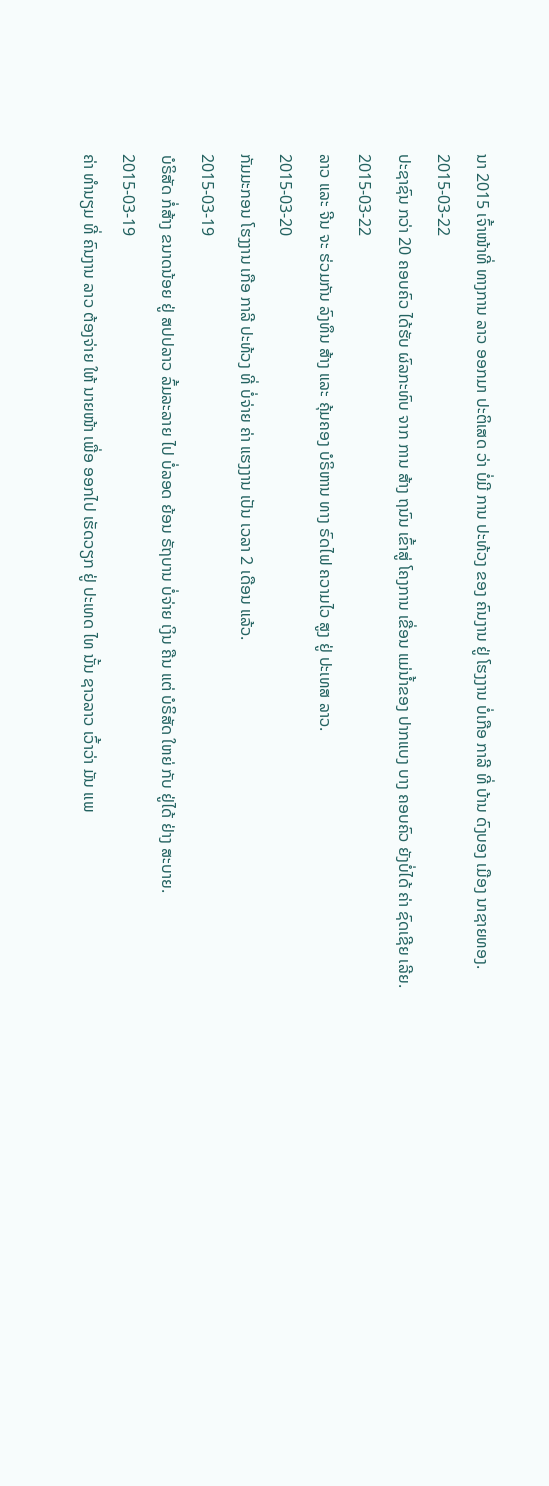ນາ 2015 ເຈົ້າໜ້າທີ່ ທາງການ ລາວ ອອກມາ ປະຕິເສດ ວ່າ ບໍ່ມີ ການ ປະທ້ວງ ຂອງ ຄົນງານ ຢູ່ ໂຮງງານ ບໍ່ເກືອ ກາລີ ທີ່ ບ້ານ ດົງບອງ ເມືອງ ນາຊາຍທອງ.
2015-03-22
ປະຊາຊົນ ກວ່າ 20 ຄອບຄົວ ໄດ້ຮັບ ຜົລກະທົບ ຈາກ ການ ສ້າງ ຖນົນ ເຂົ້າສູ່ ໂຄງການ ເຂື່ອນ ແມ່ນ້ຳຂອງ ປາກແບງ ບາງ ຄອບຄົວ ຍັງບໍ່ໄດ້ ຄ່າ ຊົດເຊີຍ ເລີຍ.
2015-03-22
ລາວ ແລະ ຈີນ ຈະ ຮ່ວມກັນ ລົງທຶນ ສ້າງ ແລະ ຄຸ້ມຄອງ ບໍຣິຫານ ທາງ ຣົດໄຟ ຄວາມໄວ ສູງ ຢູ່ ປະເທສ ລາວ.
2015-03-20
ກັມມະກອນ ໂຮງງານ ເກືອ ກາລີ ປະທ້ວງ ທີ່ ບໍ່ຈ່າຍ ຄ່າ ແຮງງານ ເປັນ ເວລາ 2 ເດືອນ ແລ້ວ.
2015-03-19
ບໍຣິສັດ ກໍ່ສ້າງ ຂນາດນ້ອຍ ຢູ່ ສປປລາວ ລົ້ມລະລາຍ ໄປ ບໍ່ລອດ ຍ້ອນ ຣັຖບານ ບໍ່ຈ່າຍ ເງິນ ຄືນ ແຕ່ ບໍຣິສັດ ໃຫຍ່ ກັບ ຢູ່ໄດ້ ຢ່າງ ສະບາຍ.
2015-03-19
ຄ່າ ທໍານຽມ ທີ່ ຄົນງານ ລາວ ຕ້ອງຈ່າຍ ໃຫ້ ນາຍໜ້າ ເພື່ອ ອອກໄປ ເຮັດວຽກ ຢູ່ ປະເທດ ໄທ ນັ້ນ ຊາວລາວ ເວົ້າວ່າ ມັນ ແພ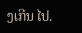ງເກີນ ໄປ.